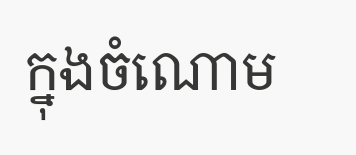ក្នុងចំណោម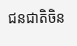ជនជាតិចិន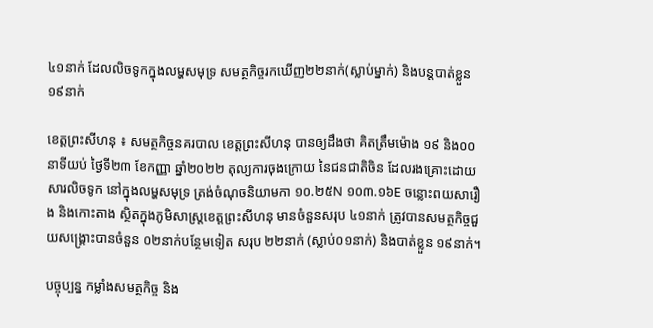៤១នាក់ ដែលលិចទូកក្នុងលម្ហសមុទ្រ សមត្ថកិច្ចរកឃើញ២២នាក់(ស្លាប់ម្នាក់) និងបន្តបាត់ខ្លួន១៩នាក់

ខេត្តព្រះសីហនុ ៖ សមត្ថកិច្ចនគរបាល ខេត្តព្រះសីហនុ បានឲ្យដឹងថា គិតត្រឹមម៉ោង ១៩ និង០០នាទីយប់ ថ្ងៃទី២៣ ខែកញ្ញា ឆ្នាំ២០២២ តុល្យការចុងក្រោយ នៃជនជាតិចិន ដែលរងគ្រោះដោយសារលិចទូក នៅក្នុងលម្ហសមុទ្រ ត្រង់ចំណុចនិយាមកា ១០.២៥N ១០៣.១៦E ចន្លោះពយសារឿង និងកោះតាង ស្ថិតក្នុងភូមិសាស្រ្តខេត្តព្រះសីហនុ មានចំនួនសរុប ៤១នាក់ ត្រូវបានសមត្ថកិច្ចជួយសង្គ្រោះបានចំនួន ០២នាក់បន្ថែមទៀត សរុប ២២នាក់ (ស្លាប់០១នាក់) និងបាត់ខ្លួន ១៩នាក់។

បច្ចុប្បន្ន កម្លាំងសមត្ថកិច្ច និង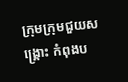ក្រុមក្រុមជួយសង្រ្គោះ កំពុងប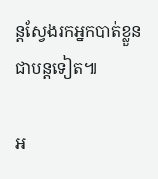ន្តស្វែងរកអ្នកបាត់ខ្លួន ជាបន្តទៀត៕

អ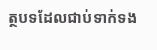ត្ថបទដែលជាប់ទាក់ទង